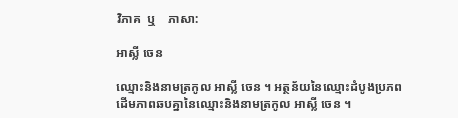វិភាគ  ឬ    ភាសា:

អាស្លី ចេន

ឈ្មោះនិងនាមត្រកូល អាស្លី ចេន ។ អត្ថន័យនៃឈ្មោះដំបូងប្រភពដើមភាពឆបគ្នានៃឈ្មោះនិងនាមត្រកូល អាស្លី ចេន ។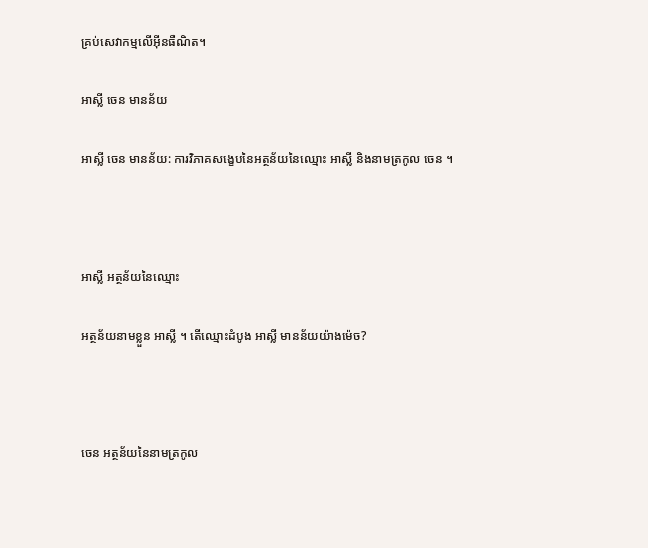គ្រប់សេវាកម្មលើអ៊ីនធឺណិត។

អាស្លី ចេន មានន័យ

អាស្លី ចេន មានន័យ: ការវិភាគសង្ខេបនៃអត្ថន័យនៃឈ្មោះ អាស្លី និងនាមត្រកូល ចេន ។



អាស្លី អត្ថន័យនៃឈ្មោះ

អត្ថន័យនាមខ្លួន អាស្លី ។ តើឈ្មោះដំបូង អាស្លី មានន័យយ៉ាងម៉េច?



ចេន អត្ថន័យនៃនាមត្រកូល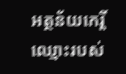អត្ថន័យកេរ្តិ៍ឈ្មោះរបស់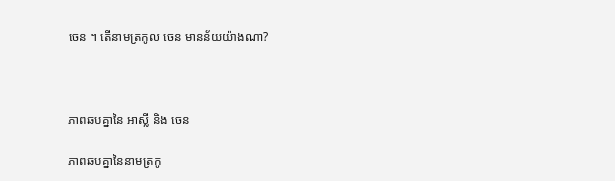ចេន ។ តើនាមត្រកូល ចេន មានន័យយ៉ាងណា?



ភាពឆបគ្នានៃ អាស្លី និង ចេន

ភាពឆបគ្នានៃនាមត្រកូ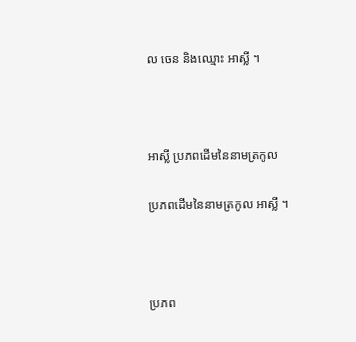ល ចេន និងឈ្មោះ អាស្លី ។



អាស្លី ប្រភពដើមនៃនាមត្រកូល

ប្រភពដើមនៃនាមត្រកូល អាស្លី ។



ប្រភព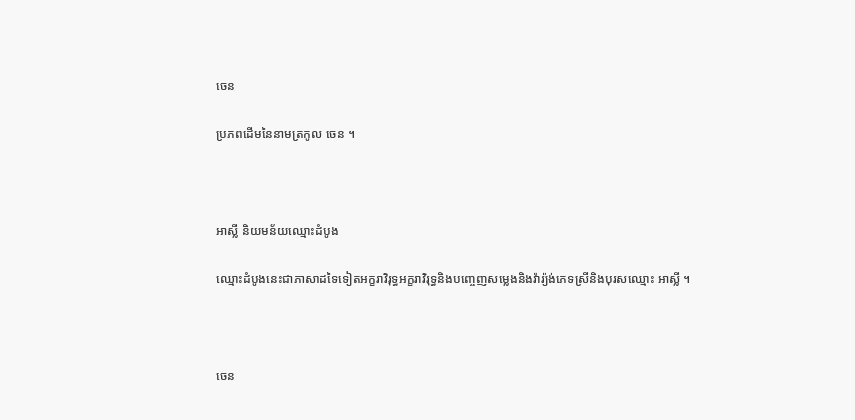ចេន

ប្រភពដើមនៃនាមត្រកូល ចេន ។



អាស្លី និយមន័យឈ្មោះដំបូង

ឈ្មោះដំបូងនេះជាភាសាដទៃទៀតអក្ខរាវិរុទ្ធអក្ខរាវិរុទ្ធនិងបញ្ចេញសម្លេងនិងវ៉ារ្យ៉ង់ភេទស្រីនិងបុរសឈ្មោះ អាស្លី ។



ចេន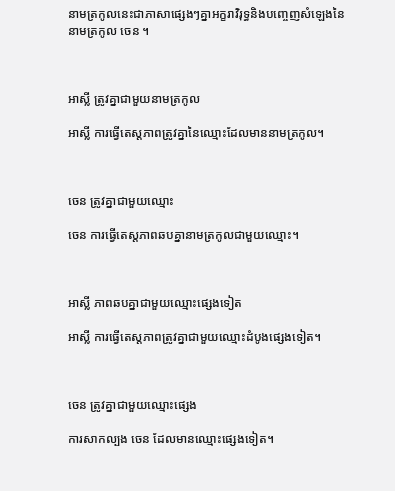នាមត្រកូលនេះជាភាសាផ្សេងៗគ្នាអក្ខរាវិរុទ្ធនិងបញ្ចេញសំឡេងនៃនាមត្រកូល ចេន ។



អាស្លី ត្រូវគ្នាជាមួយនាមត្រកូល

អាស្លី ការធ្វើតេស្តភាពត្រូវគ្នានៃឈ្មោះដែលមាននាមត្រកូល។



ចេន ត្រូវគ្នាជាមួយឈ្មោះ

ចេន ការធ្វើតេស្តភាពឆបគ្នានាមត្រកូលជាមួយឈ្មោះ។



អាស្លី ភាពឆបគ្នាជាមួយឈ្មោះផ្សេងទៀត

អាស្លី ការធ្វើតេស្តភាពត្រូវគ្នាជាមួយឈ្មោះដំបូងផ្សេងទៀត។



ចេន ត្រូវគ្នាជាមួយឈ្មោះផ្សេង

ការសាកល្បង ចេន ដែលមានឈ្មោះផ្សេងទៀត។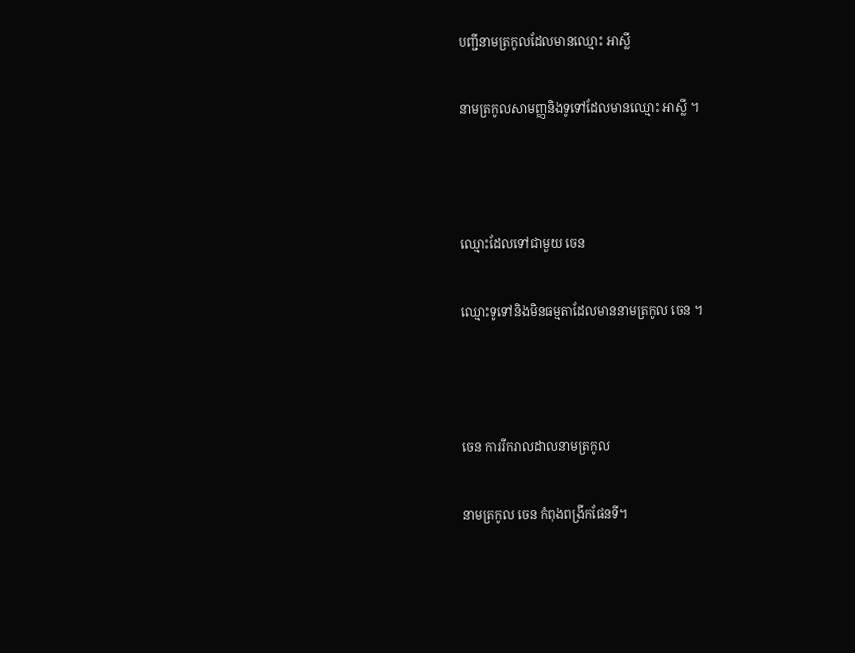បញ្ជីនាមត្រកូលដែលមានឈ្មោះ អាស្លី

នាមត្រកូលសាមញ្ញនិងទូទៅដែលមានឈ្មោះ អាស្លី ។



ឈ្មោះដែលទៅជាមួយ ចេន

ឈ្មោះទូទៅនិងមិនធម្មតាដែលមាននាមត្រកូល ចេន ។



ចេន ការរីករាលដាលនាមត្រកូល

នាមត្រកូល ចេន កំពុងពង្រីកផែនទី។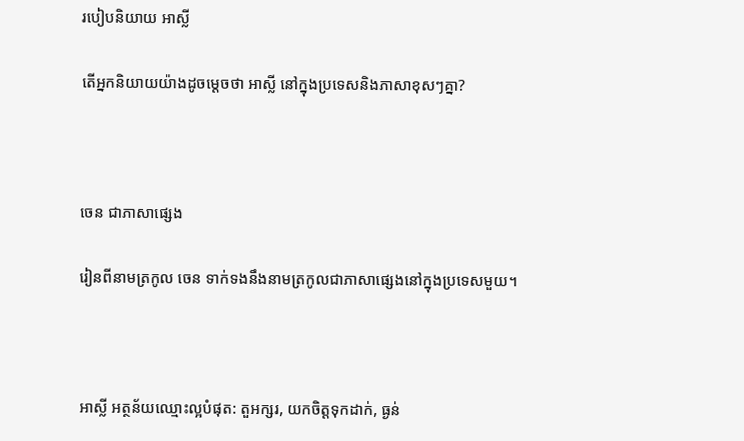របៀបនិយាយ អាស្លី

តើអ្នកនិយាយយ៉ាងដូចម្តេចថា អាស្លី នៅក្នុងប្រទេសនិងភាសាខុសៗគ្នា?



ចេន ជាភាសាផ្សេង

រៀនពីនាមត្រកូល ចេន ទាក់ទងនឹងនាមត្រកូលជាភាសាផ្សេងនៅក្នុងប្រទេសមួយ។



អាស្លី អត្ថន័យឈ្មោះល្អបំផុត: តួអក្សរ, យកចិត្តទុកដាក់, ធ្ងន់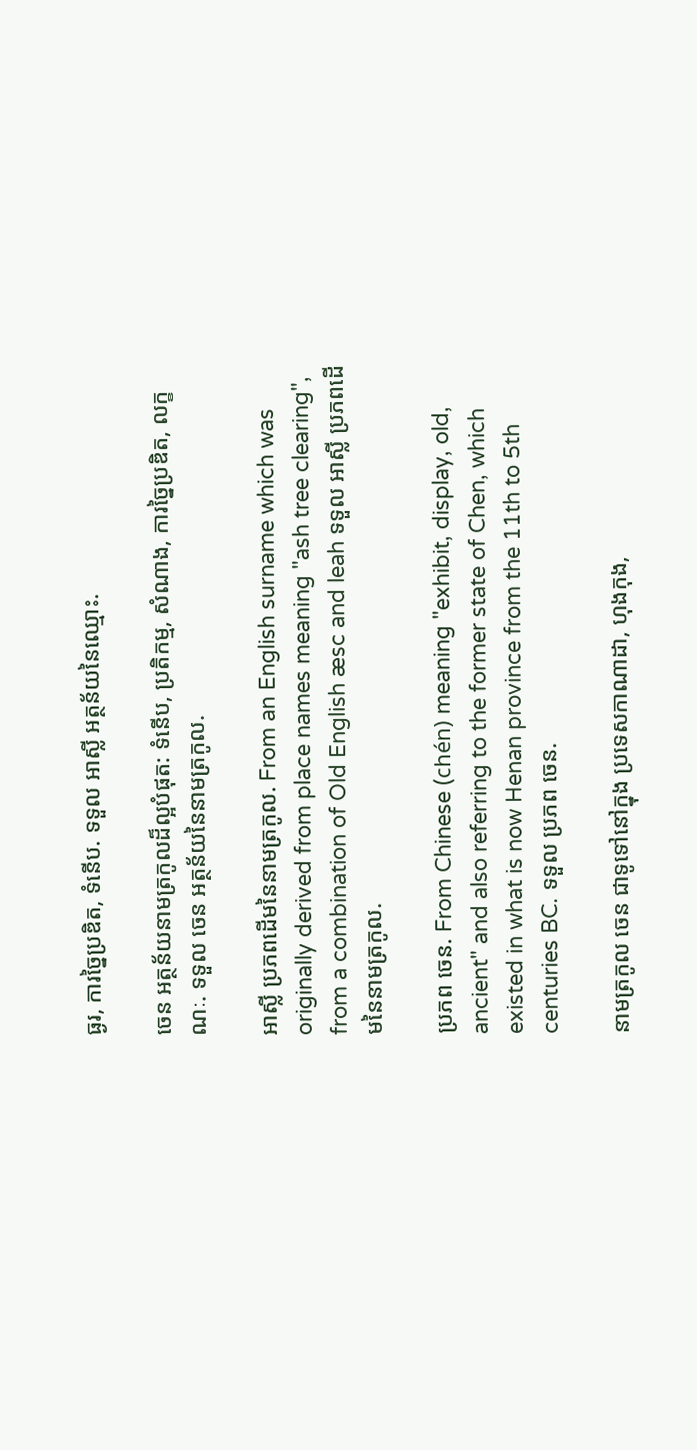ធ្ងរ, ការច្នៃប្រឌិត, ទំនើប. ទទួល អាស្លី អត្ថន័យនៃឈ្មោះ.

ចេន អត្ថន័យនាមត្រកូលដ៏ល្អបំផុត: ទំនើប, ប្រតិកម្ម, សំណាង, ការច្នៃប្រឌិត, លក្ខណៈ. ទទួល ចេន អត្ថន័យនៃនាមត្រកូល.

អាស្លី ប្រភពដើមនៃនាមត្រកូល. From an English surname which was originally derived from place names meaning "ash tree clearing", from a combination of Old English æsc and leah ទទួល អាស្លី ប្រភពដើមនៃនាមត្រកូល.

ប្រភព ចេន. From Chinese (chén) meaning "exhibit, display, old, ancient" and also referring to the former state of Chen, which existed in what is now Henan province from the 11th to 5th centuries BC. ទទួល ប្រភព ចេន.

នាមត្រកូល ចេន ជាទូទៅនៅក្នុង ប្រទេសកាណាដា, ហុងកុង,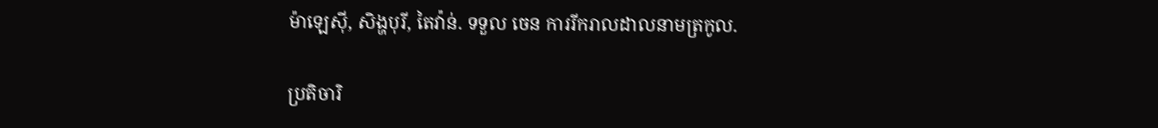ម៉ាឡេស៊ី, សិង្ហបុរី, តៃវ៉ាន់. ទទួល ចេន ការរីករាលដាលនាមត្រកូល.

ប្រតិចារិ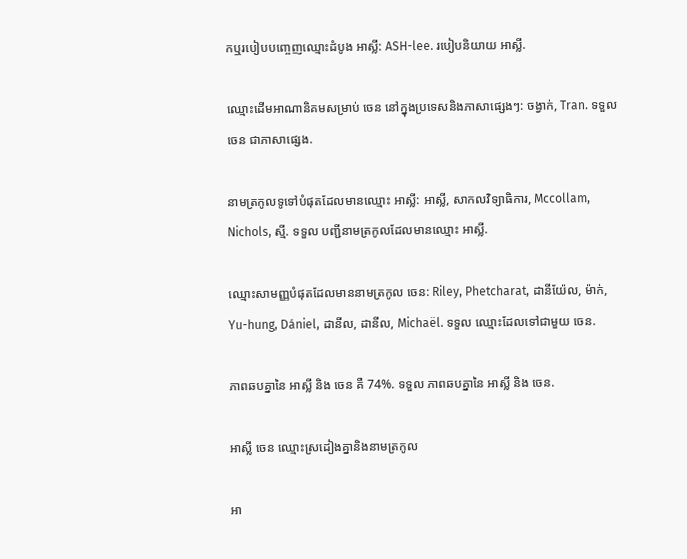កឬរបៀបបញ្ចេញឈ្មោះដំបូង អាស្លី: ASH-lee. របៀបនិយាយ អាស្លី.

ឈ្មោះដើមអាណានិគមសម្រាប់ ចេន នៅក្នុងប្រទេសនិងភាសាផ្សេងៗ: ចង្វាក់, Tran. ទទួល ចេន ជាភាសាផ្សេង.

នាមត្រកូលទូទៅបំផុតដែលមានឈ្មោះ អាស្លី: អាស្លី, សាកលវិទ្យាធិការ, Mccollam, Nichols, ស្មី. ទទួល បញ្ជីនាមត្រកូលដែលមានឈ្មោះ អាស្លី.

ឈ្មោះសាមញ្ញបំផុតដែលមាននាមត្រកូល ចេន: Riley, Phetcharat, ដានីយ៉ែល, ម៉ាក់, Yu-hung, Dániel, ដានីល, ដានីល, Michaël. ទទួល ឈ្មោះដែលទៅជាមួយ ចេន.

ភាពឆបគ្នានៃ អាស្លី និង ចេន គឺ 74%. ទទួល ភាពឆបគ្នានៃ អាស្លី និង ចេន.

អាស្លី ចេន ឈ្មោះស្រដៀងគ្នានិងនាមត្រកូល

អា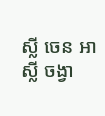ស្លី ចេន អាស្លី ចង្វា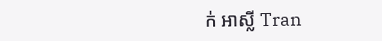ក់ អាស្លី Tran